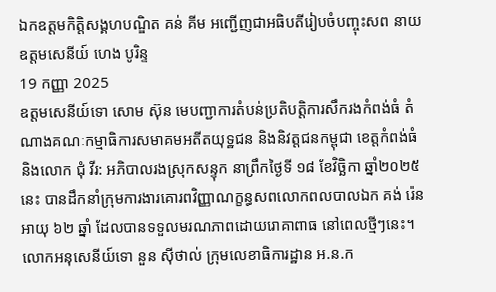ឯកឧត្តមកិត្តិសង្គហបណ្ឌិត គន់ គីម អញ្ជើញជាអធិបតីរៀបចំបញ្ចុះសព នាយឧត្តមសេនីយ៍ ហេង បូរិន្ទ
19 កញ្ញា 2025
ឧត្តមសេនីយ៍ទោ សោម ស៊ុន មេបញ្ជាការតំបន់ប្រតិបត្តិការសឹករងកំពង់ធំ តំណាងគណៈកម្មាធិការសមាគមអតីតយុទ្ឋជន និងនិវត្តជនកម្ពុជា ខេត្តកំពង់ធំ និងលោក ជុំ វីរ: អភិបាលរងស្រុកសន្ទុក នាព្រឹកថ្ងៃទី ១៨ ខែវិច្ឆិកា ឆ្នាំ២០២៥ នេះ បានដឹកនាំក្រុមការងារគោរពវិញ្ញាណក្ខន្ធសពលោកពលបាលឯក គង់ រ៉េន អាយុ ៦២ ឆ្នាំ ដែលបានទទួលមរណភាពដោយរោគាពាធ នៅពេលថ្មីៗនេះ។
លោកអនុសេនីយ៍ទោ នួន សុីថាល់ ក្រុមលេខាធិការដ្ឋាន អ.ន.ក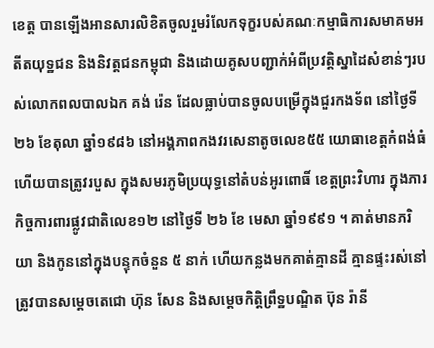ខេត្ត បានឡេីងអានសារលិខិតចូលរួមរំលែកទុក្ខរបស់គណៈកម្មាធិការសមាគមអតីតយុទ្ឋជន និងនិវត្តជនកម្ពុជា និងដោយគូសបញ្ជាក់អំពីប្រវត្តិស្នាដៃសំខាន់ៗរបស់លោកពលបាលឯក គង់ រ៉េន ដែលធ្លាប់បានចូលបម្រើក្នុងជួរកងទ័ព នៅថ្ងៃទី ២៦ ខែតុលា ឆ្នាំ១៩៨៦ នៅអង្គភាពកងវរសេនាតូចលេខ៥៥ យោធាខេត្តកំពង់ធំ ហើយបានត្រូវរបួស ក្នុងសមរភូមិប្រយុទ្ធនៅតំបន់អូរពោធិ៍ ខេត្តព្រះវិហារ ក្នុងភារកិច្ចការពារផ្លូវជាតិលេខ១២ នៅថ្ងៃទី ២៦ ខែ មេសា ឆ្នាំ១៩៩១ ។ គាត់មានភរិយា និងកូននៅក្នុងបន្ទុកចំនួន ៥ នាក់ ហើយកន្លងមកគាត់គ្មានដី គ្មានផ្ទះរស់នៅ ត្រូវបានសម្តេចតេជោ ហ៊ុន សែន និងសម្តេចកិត្តិព្រឹទ្ឋបណ្ឌិត ប៊ុន រ៉ានី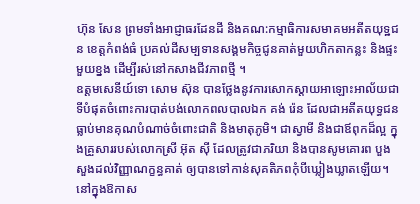ហ៊ុន សែន ព្រមទាំងអាជ្ញាធរដែនដី និងគណ:កម្មាធិការសមាគមអតីតយុទ្ឋជន ខេត្តកំពង់ធំ ប្រគល់ដីសម្បទានសង្គមកិច្ចជូនគាត់មួយហិកតាកន្លះ និងផ្ទះមួយខ្នង ដេីម្បីរស់នៅកសាងជីវភាពថ្មី ។
ឧត្ដមសេនីយ៍ទោ សោម ស៊ុន បានថ្លែងនូវការសោកស្ដាយអាឡោះអាល័យជាទីបំផុតចំពោះការបាត់បង់លោកពលបាលឯក គង់ រ៉េន ដែលជាអតីតយុទ្ធជន ធ្លាប់មានគុណបំណាច់ចំពោះជាតិ និងមាតុភូមិ។ ជាស្វាមី និងជាឪពុកដ៏ល្អ ក្នុងគ្រួសាររបស់លោកស្រី អ៊ុត សុី ដែលត្រូវជាភរិយា និងបានសូមគោរព បួងសួងដល់វិញ្ញាណក្ខន្ធគាត់ ឲ្យបានទៅកាន់សុគតិភពកុំបីឃ្លៀងឃ្លាតឡើយ។ នៅក្នុងឱកាស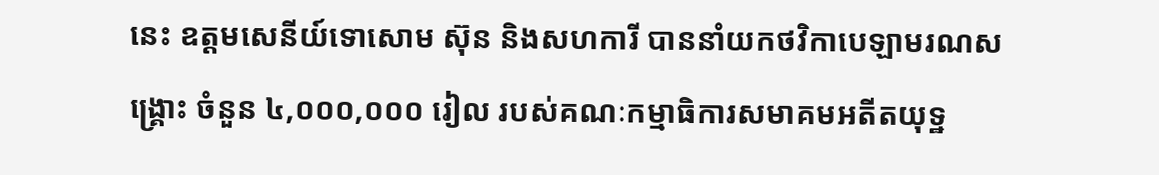នេះ ឧត្តមសេនីយ៍ទោសោម ស៊ុន និងសហការី បាននាំយកថវិកាបេឡាមរណសង្គ្រោះ ចំនួន ៤,០០០,០០០ រៀល របស់គណៈកម្មាធិការសមាគមអតីតយុទ្ឋ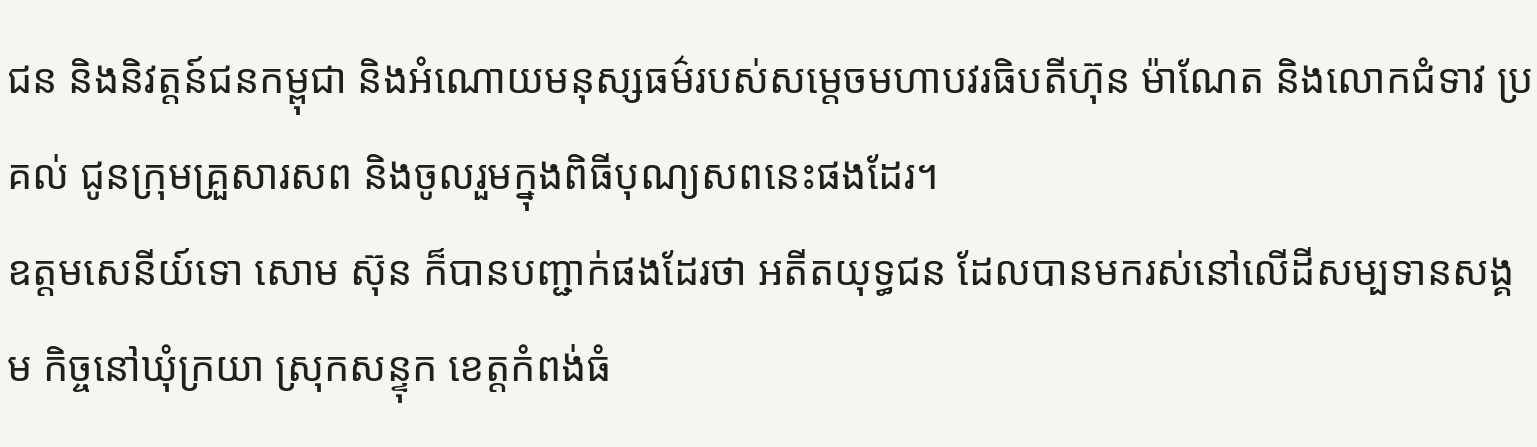ជន និងនិវត្តន៍ជនកម្ពុជា និងអំណោយមនុស្សធម៌របស់សម្តេចមហាបវរធិបតីហ៊ុន ម៉ាណែត និងលោកជំទាវ ប្រគល់ ជូនក្រុមគ្រួសារសព និងចូលរួមក្នុងពិធីបុណ្យសពនេះផងដែរ។
ឧត្ដមសេនីយ៍ទោ សោម ស៊ុន ក៏បានបញ្ជាក់ផងដែរថា អតីតយុទ្ធជន ដែលបានមករស់នៅលេីដីសម្បទានសង្គម កិច្ចនៅឃុំក្រយា ស្រុកសន្ទុក ខេត្តកំពង់ធំ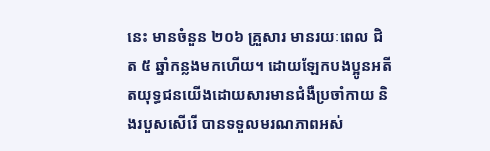នេះ មានចំនួន ២០៦ គ្រួសារ មានរយៈពេល ជិត ៥ ឆ្នាំកន្លងមកហើយ។ ដោយឡែកបងប្អូនអតីតយុទ្ធជនយេីងដោយសារមានជំងឺប្រចាំកាយ និងរបួសសេីរេី បានទទួលមរណភាពអស់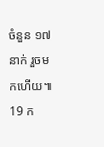ចំនួន ១៧ នាក់ រួចមកហើយ៕
19 ក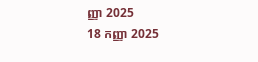ញ្ញា 2025
18 កញ្ញា 2025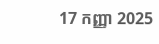17 កញ្ញា 2025